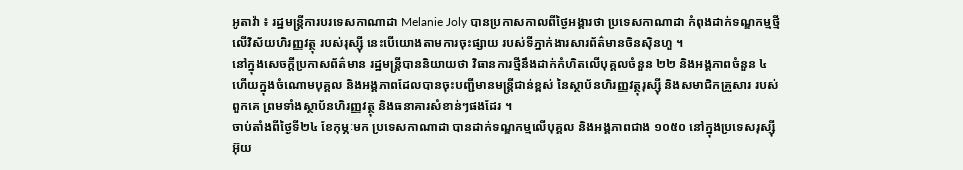អូតាវ៉ា ៖ រដ្ឋមន្ត្រីការបរទេសកាណាដា Melanie Joly បានប្រកាសកាលពីថ្ងៃអង្គារថា ប្រទេសកាណាដា កំពុងដាក់ទណ្ឌកម្មថ្មី លើវិស័យហិរញ្ញវត្ថុ របស់រុស្ស៊ី នេះបើយោងតាមការចុះផ្សាយ របស់ទីភ្នាក់ងារសារព័ត៌មានចិនស៊ិនហួ ។
នៅក្នុងសេចក្តីប្រកាសព័ត៌មាន រដ្ឋមន្ត្រីបាននិយាយថា វិធានការថ្មីនឹងដាក់កំហិតលើបុគ្គលចំនួន ២២ និងអង្គភាពចំនួន ៤ ហើយក្នុងចំណោមបុគ្គល និងអង្គភាពដែលបានចុះបញ្ជីមានមន្ត្រីជាន់ខ្ពស់ នៃស្ថាប័នហិរញ្ញវត្ថុរុស្ស៊ី និងសមាជិកគ្រួសារ របស់ពួកគេ ព្រមទាំងស្ថាប័នហិរញ្ញវត្ថុ និងធនាគារសំខាន់ៗផងដែរ ។
ចាប់តាំងពីថ្ងៃទី២៤ ខែកុម្ភៈមក ប្រទេសកាណាដា បានដាក់ទណ្ឌកម្មលើបុគ្គល និងអង្គភាពជាង ១០៥០ នៅក្នុងប្រទេសរុស្ស៊ី អ៊ុយ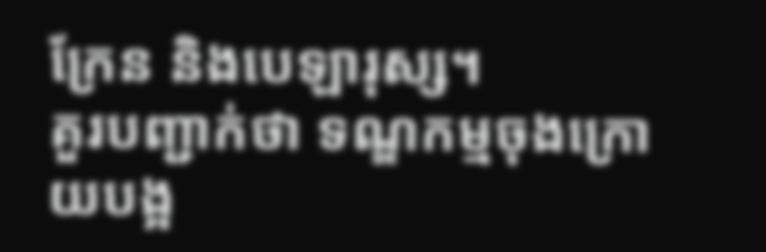ក្រែន និងបេឡារុស្ស។
គួរបញ្ជាក់ថា ទណ្ឌកម្មចុងក្រោយបង្អ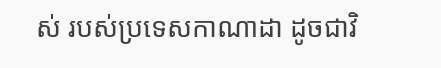ស់ របស់ប្រទេសកាណាដា ដូចជាវិ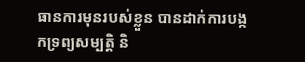ធានការមុនរបស់ខ្លួន បានដាក់ការបង្កកទ្រព្យសម្បត្តិ និ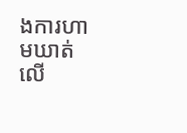ងការហាមឃាត់លើ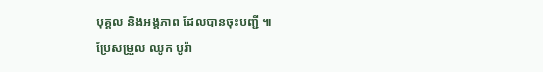បុគ្គល និងអង្គភាព ដែលបានចុះបញ្ជី ៕
ប្រែសម្រួល ឈូក បូរ៉ា